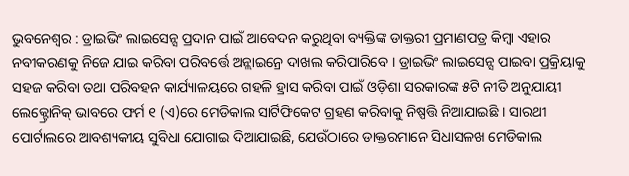ଭୁବନେଶ୍ୱର : ଡ୍ରାଇଭିଂ ଲାଇସେନ୍ସ ପ୍ରଦାନ ପାଇଁ ଆବେଦନ କରୁଥିବା ବ୍ୟକ୍ତିଙ୍କ ଡାକ୍ତରୀ ପ୍ରମାଣପତ୍ର କିମ୍ବା ଏହାର ନବୀକରଣକୁ ନିଜେ ଯାଇ କରିବା ପରିବର୍ତ୍ତେ ଅନ୍ଲାଇନ୍ରେ ଦାଖଲ କରିପାରିବେ । ଡ୍ରାଇଭିଂ ଲାଇସେନ୍ସ ପାଇବା ପ୍ରକ୍ରିୟାକୁ ସହଜ କରିବା ତଥା ପରିବହନ କାର୍ଯ୍ୟାଳୟରେ ଗହଳି ହ୍ରାସ କରିବା ପାଇଁ ଓଡ଼ିଶା ସରକାରଙ୍କ ୫ଟି ନୀତି ଅନୁଯାୟୀ ଲେକ୍ଟ୍ରୋନିକ୍ ଭାବରେ ଫର୍ମ ୧ (ଏ)ରେ ମେଡିକାଲ ସାର୍ଟିଫିକେଟ ଗ୍ରହଣ କରିବାକୁ ନିଷ୍ପତ୍ତି ନିଆଯାଇଛି । ସାରଥୀ ପୋର୍ଟାଲରେ ଆବଶ୍ୟକୀୟ ସୁବିଧା ଯୋଗାଇ ଦିଆଯାଇଛି, ଯେଉଁଠାରେ ଡାକ୍ତରମାନେ ସିଧାସଳଖ ମେଡିକାଲ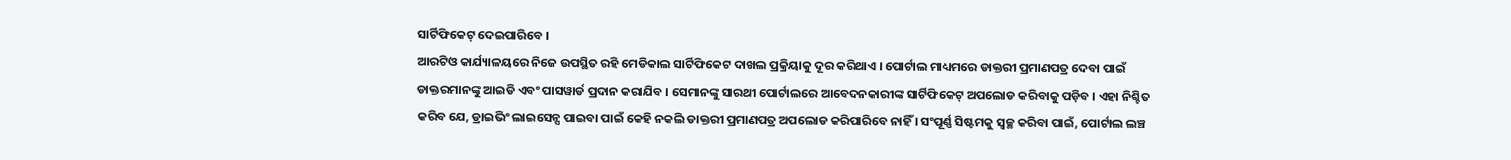ସାର୍ଟିଫିକେଟ୍ ଦେଇପାରିବେ ।
ଆରଟିଓ କାର୍ଯ୍ୟାଳୟରେ ନିଜେ ଉପସ୍ଥିତ ରହି ମେଡିକାଲ ସାର୍ଟିଫିକେଟ ଦାଖଲ ପ୍ରକ୍ରିୟାକୁ ଦୂର କରିଥାଏ । ପୋର୍ଟାଲ ମାଧ୍ୟମରେ ଡାକ୍ତରୀ ପ୍ରମାଣପତ୍ର ଦେବା ପାଇଁ ଡାକ୍ତରମାନଙ୍କୁ ଆଇଡି ଏବଂ ପାସୱାର୍ଡ ପ୍ରଦାନ କରାଯିବ । ସେମାନଙ୍କୁ ସାରଥୀ ପୋର୍ଟାଲରେ ଆବେଦନକାରୀଙ୍କ ସାର୍ଟିଫିକେଟ୍ ଅପଲୋଡ କରିବାକୁ ପଡ଼ିବ । ଏହା ନିଶ୍ଚିତ କରିବ ଯେ, ଡ୍ରାଇଭିଂ ଲାଇସେନ୍ସ ପାଇବା ପାଇଁ କେହି ନକଲି ଡାକ୍ତରୀ ପ୍ରମାଣପତ୍ର ଅପଲୋଡ କରିପାରିବେ ନାହିଁ । ସଂପୂର୍ଣ୍ଣ ସିଷ୍ଟମକୁ ସ୍ୱଚ୍ଛ କରିବା ପାଇଁ, ପୋର୍ଟାଲ ଲଞ୍ଚ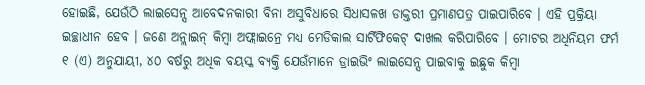ହୋଇଛି, ଯେଉଁଠି ଲାଇସେନ୍ସ ଆବେଦନକାରୀ ବିନା ଅସୁବିଧାରେ ସିଧାସଳଖ ଡାକ୍ତରୀ ପ୍ରମାଣପତ୍ର ପାଇପାରିବେ । ଏହି ପ୍ରକ୍ରିୟା ଇଚ୍ଛାଧୀନ ହେବ । ଜଣେ ଅନ୍ଲାଇନ୍ କିମ୍ବା ଅଫ୍ଲାଇନ୍ରେ ମଧ୍ୟ ମେଡିକାଲ ସାର୍ଟିଫିକେଟ୍ ଦାଖଲ କରିପାରିବେ । ମୋଟର ଅଧିନିୟମ ଫର୍ମ ୧ (ଏ) ଅନୁଯାୟୀ, ୪୦ ବର୍ଷରୁ ଅଧିକ ବୟସ୍କ ବ୍ୟକ୍ତି ଯେଉଁମାନେ ଡ୍ରାଇଭିଂ ଲାଇସେନ୍ସ ପାଇବାକୁ ଇଛୁକ କିମ୍ବା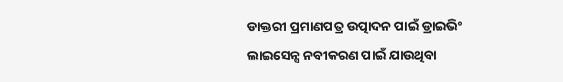ଡାକ୍ତରୀ ପ୍ରମାଣପତ୍ର ଉତ୍ପାଦନ ପାଇଁ ଡ୍ରାଇଭିଂ ଲାଇସେନ୍ସ ନବୀକରଣ ପାଇଁ ଯାଉଥିବା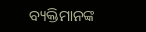ବ୍ୟକ୍ତିମାନଙ୍କ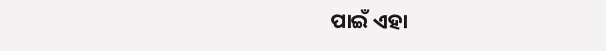ପାଇଁ ଏହା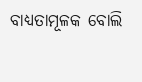ବାଧ୍ୟତାମୂଳକ ବୋଲି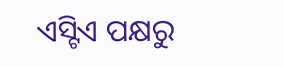ଏସ୍ଟିଏ ପକ୍ଷରୁ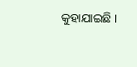କୁହାଯାଇଛି ।